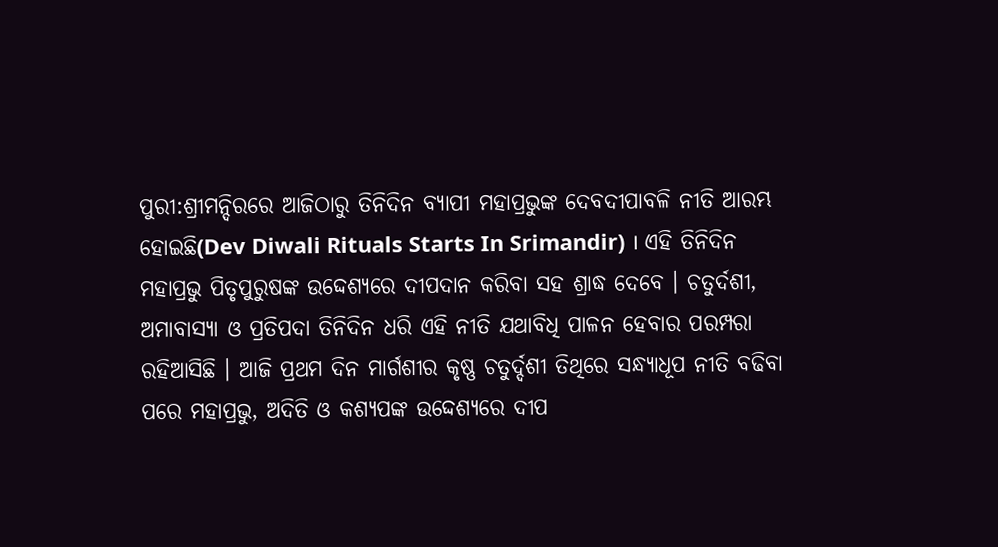ପୁରୀ:ଶ୍ରୀମନ୍ଦିରରେ ଆଜିଠାରୁ ତିନିଦିନ ବ୍ୟାପୀ ମହାପ୍ରଭୁଙ୍କ ଦେବଦୀପାବଳି ନୀତି ଆରମ୍ଭ ହୋଇଛି(Dev Diwali Rituals Starts In Srimandir) । ଏହି ତିନିଦିନ ମହାପ୍ରଭୁ ପିତୃପୁରୁଷଙ୍କ ଉଦ୍ଦେଶ୍ୟରେ ଦୀପଦାନ କରିବା ସହ ଶ୍ରାଦ୍ଧ ଦେବେ । ଚତୁର୍ଦଶୀ, ଅମାବାସ୍ୟା ଓ ପ୍ରତିପଦା ତିନିଦିନ ଧରି ଏହି ନୀତି ଯଥାବିଧି ପାଳନ ହେବାର ପରମ୍ପରା ରହିଆସିଛି । ଆଜି ପ୍ରଥମ ଦିନ ମାର୍ଗଶୀର କୃଷ୍ଣ ଚତୁର୍ଦ୍ଦଶୀ ତିଥିରେ ସନ୍ଧ୍ୟାଧୂପ ନୀତି ବଢିବା ପରେ ମହାପ୍ରଭୁ, ଅଦିତି ଓ କଶ୍ୟପଙ୍କ ଉଦ୍ଦେଶ୍ୟରେ ଦୀପ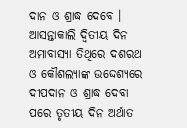ଦାନ ଓ ଶ୍ରାଦ୍ଧ ଦେବେ ।
ଆସନ୍ତାକାଲି ଦ୍ଵିତୀୟ ଦିନ ଅମାବାସ୍ୟା ତିଥିରେ ଦଶରଥ ଓ କୌଶଲ୍ୟାଙ୍କ ଉଦ୍ଦେଶ୍ୟରେ ଦୀପଦାନ ଓ ଶ୍ରାଦ୍ଧ ଦେବା ପରେ ତୃତୀୟ ଦିନ ଅର୍ଥାତ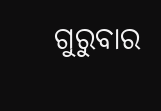ଗୁରୁବାର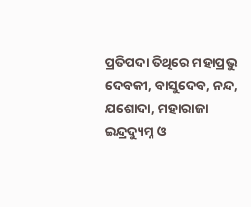ପ୍ରତିପଦା ତିଥିରେ ମହାପ୍ରଭୁ ଦେବକୀ, ବାସୁଦେବ, ନନ୍ଦ, ଯଶୋଦା, ମହାରାଜା ଇନ୍ଦ୍ରଦ୍ୟୁମ୍ନ ଓ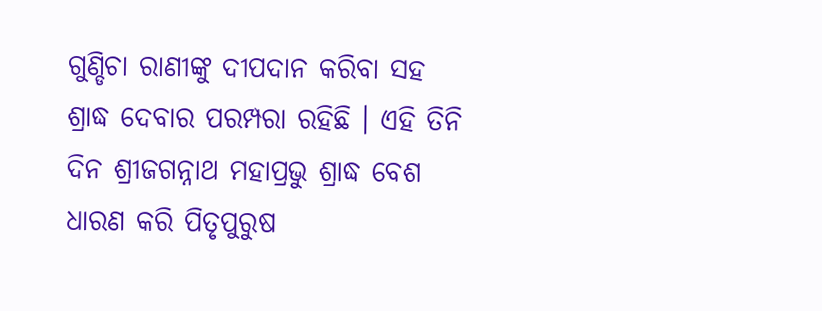ଗୁଣ୍ଡିଚା ରାଣୀଙ୍କୁ ଦୀପଦାନ କରିବା ସହ ଶ୍ରାଦ୍ଧ ଦେବାର ପରମ୍ପରା ରହିଛି । ଏହି ତିନି ଦିନ ଶ୍ରୀଜଗନ୍ନାଥ ମହାପ୍ରଭୁ ଶ୍ରାଦ୍ଧ ବେଶ ଧାରଣ କରି ପିତୃପୁରୁଷ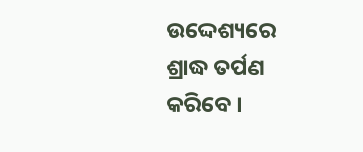ଉଦ୍ଦେଶ୍ୟରେ ଶ୍ରାଦ୍ଧ ତର୍ପଣ କରିବେ ।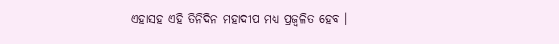ଏହାସହ ଏହି ତିନିଦିନ ମହାଦୀପ ମଧ୍ୟ ପ୍ରଜ୍ବଳିତ ହେବ ।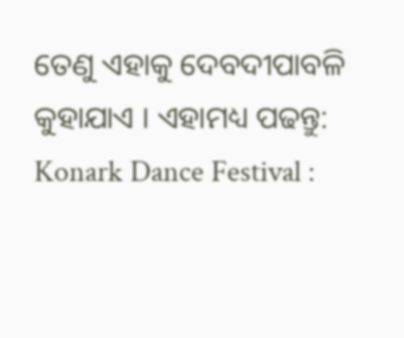ତେଣୁ ଏହାକୁ ଦେବଦୀପାବଳି କୁହାଯାଏ । ଏହାମଧ୍ୟ ପଢନ୍ତୁ: Konark Dance Festival :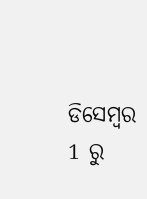ଡିସେମ୍ବର 1 ରୁ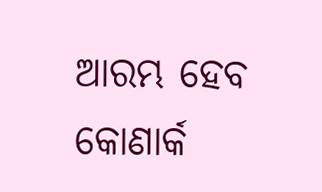ଆରମ୍ଭ ହେବ କୋଣାର୍କ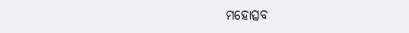ମହୋତ୍ସବ